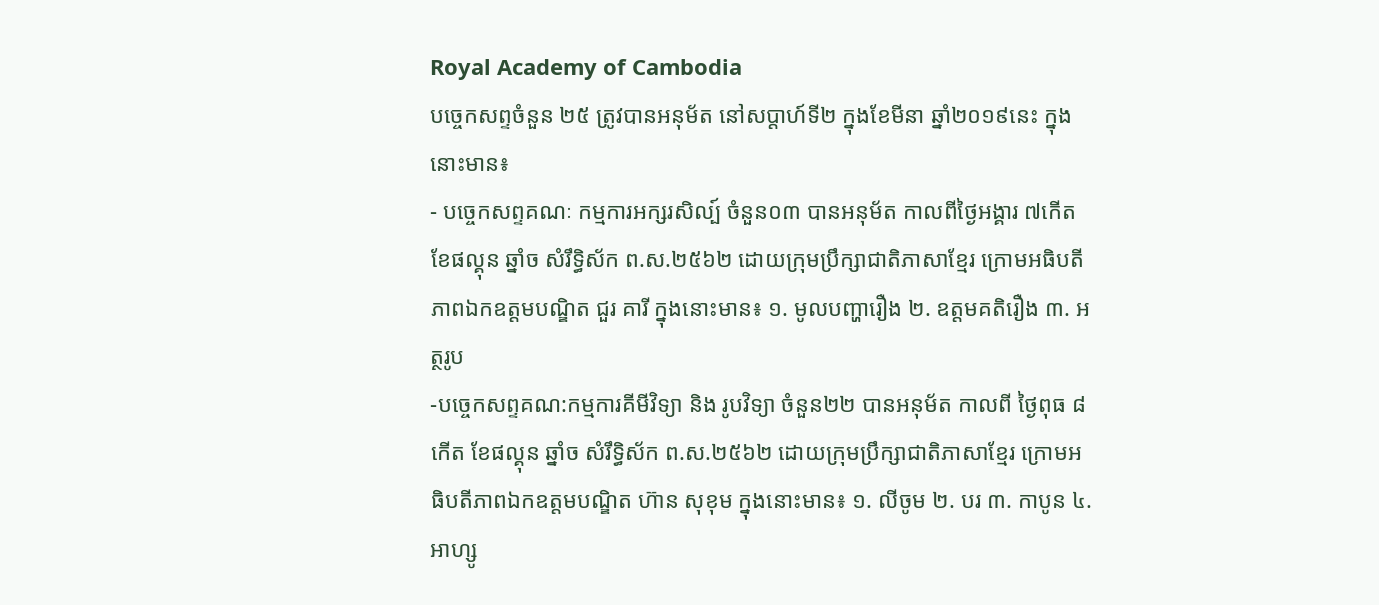Royal Academy of Cambodia
បច្ចេកសព្ទចំនួន ២៥ ត្រូវបានអនុម័ត នៅសប្តាហ៍ទី២ ក្នុងខែមីនា ឆ្នាំ២០១៩នេះ ក្នុងនោះមាន៖
- បច្ចេកសព្ទគណៈ កម្មការអក្សរសិល្ប៍ ចំនួន០៣ បានអនុម័ត កាលពីថ្ងៃអង្គារ ៧កើត ខែផល្គុន ឆ្នាំច សំរឹទ្ធិស័ក ព.ស.២៥៦២ ដោយក្រុមប្រឹក្សាជាតិភាសាខ្មែរ ក្រោមអធិបតីភាពឯកឧត្តមបណ្ឌិត ជួរ គារី ក្នុងនោះមាន៖ ១. មូលបញ្ហារឿង ២. ឧត្តមគតិរឿង ៣. អត្ថរូប
-បច្ចេកសព្ទគណ:កម្មការគីមីវិទ្យា និង រូបវិទ្យា ចំនួន២២ បានអនុម័ត កាលពី ថ្ងៃពុធ ៨កើត ខែផល្គុន ឆ្នាំច សំរឹទ្ធិស័ក ព.ស.២៥៦២ ដោយក្រុមប្រឹក្សាជាតិភាសាខ្មែរ ក្រោមអធិបតីភាពឯកឧត្តមបណ្ឌិត ហ៊ាន សុខុម ក្នុងនោះមាន៖ ១. លីចូម ២. បរ ៣. កាបូន ៤. អាហ្សូ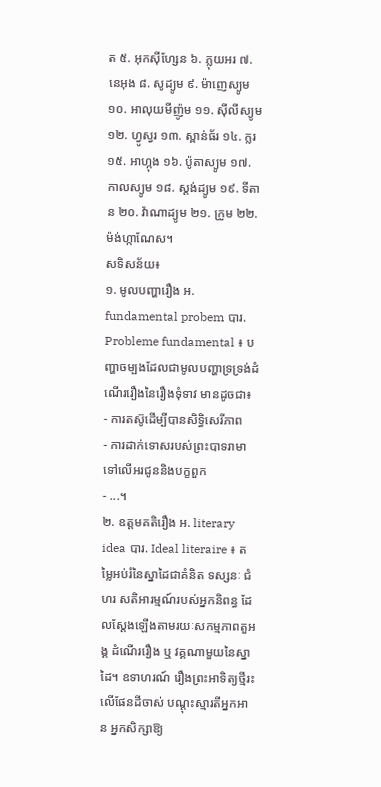ត ៥. អុកស៊ីហ្សែន ៦. ភ្លុយអរ ៧. នេអុង ៨. សូដ្យូម ៩. ម៉ាញេស្យូម ១០. អាលុយមីញ៉ូម ១១. ស៊ីលីស្យូម ១២. ហ្វូស្វរ ១៣. ស្ពាន់ធ័រ ១៤. ក្លរ ១៥. អាហ្កុង ១៦. ប៉ូតាស្យូម ១៧. កាលស្យូម ១៨. ស្តង់ដ្យូម ១៩. ទីតាន ២០. វ៉ាណាដ្យូម ២១. ក្រូម ២២. ម៉ង់ហ្កាណែស។
សទិសន័យ៖
១. មូលបញ្ហារឿង អ. fundamental probem បារ. Probleme fundamental ៖ បញ្ហាចម្បងដែលជាមូលបញ្ហាទ្រទ្រង់ដំណើររឿងនៃរឿងទុំទាវ មានដូចជា៖
- ការតស៊ូដើម្បីបានសិទ្ធិសេរីភាព
- ការដាក់ទោសរបស់ព្រះបាទរាមាទៅលើអរជូននិងបក្ខពួក
- ...។
២. ឧត្តមគតិរឿង អ. literary idea បារ. Ideal literaire ៖ តម្លៃអប់រំនៃស្នាដៃជាគំនិត ទស្សនៈ ជំហរ សតិអារម្មណ៍របស់អ្នកនិពន្ធ ដែលស្តែងឡើងតាមរយៈសកម្មភាពតួអង្គ ដំណើររឿង ឬ វគ្គណាមួយនៃស្នាដៃ។ ឧទាហរណ៍ រឿងព្រះអាទិត្យថ្មីរះលើផែនដីចាស់ បណ្តុះស្មារតីអ្នកអាន អ្នកសិក្សាឱ្យ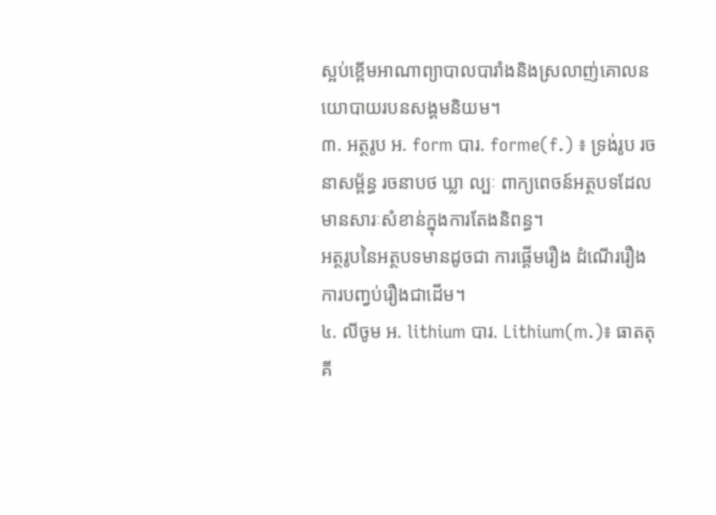ស្អប់ខ្ពើមអាណាព្យាបាលបារាំងនិងស្រលាញ់គោលនយោបាយរបនសង្គមនិយម។
៣. អត្ថរូប អ. form បារ. forme(f.) ៖ ទ្រង់រូប រចនាសម្ព័ន្ធ រចនាបថ ឃ្លា ល្បៈ ពាក្យពេចន៍អត្ថបទដែលមានសារៈសំខាន់ក្នុងការតែងនិពន្ធ។
អត្ថរូបនៃអត្ថបទមានដូចជា ការផ្តើមរឿង ដំណើររឿង ការបញ្វប់រឿងជាដើម។
៤. លីចូម អ. lithium បារ. Lithium(m.)៖ ធាតតុគី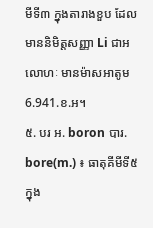មីទី៣ ក្នុងតារាងខួប ដែលមាននិមិត្តសញ្ញា Li ជាអលោហៈ មានម៉ាសអាតូម 6.941.ខ.អ។
៥. បរ អ. boron បារ. bore(m.) ៖ ធាតុគីមីទី៥ ក្នុង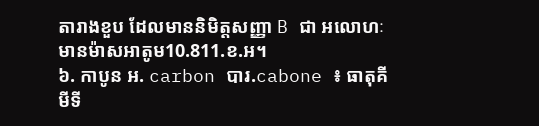តារាងខួប ដែលមាននិមិត្តសញ្ញា B ជា អលោហៈ មានម៉ាសអាតូម10.811.ខ.អ។
៦. កាបូន អ. carbon បារ.cabone ៖ ធាតុគីមីទី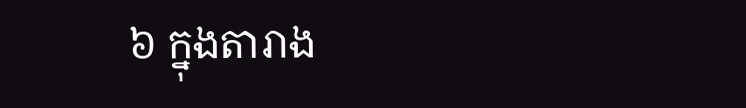៦ ក្នុងតារាង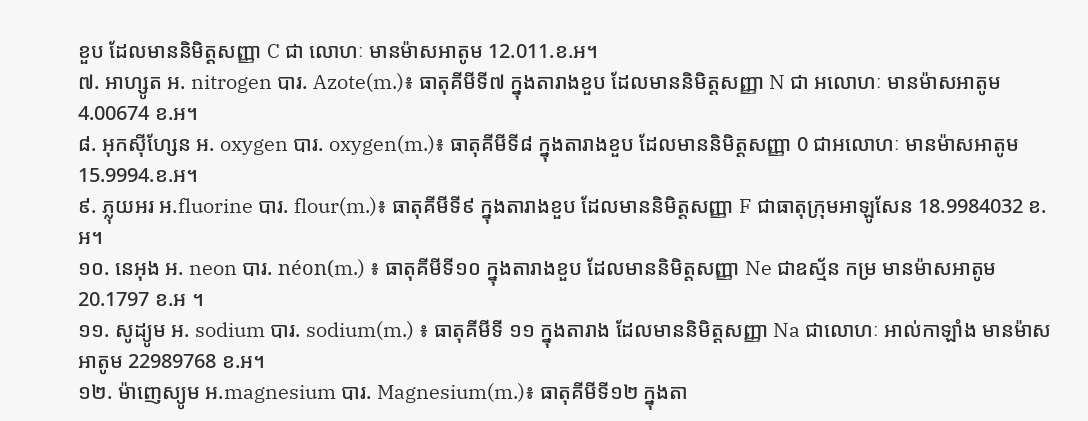ខួប ដែលមាននិមិត្តសញ្ញា C ជា លោហៈ មានម៉ាសអាតូម 12.011.ខ.អ។
៧. អាហ្សូត អ. nitrogen បារ. Azote(m.)៖ ធាតុគីមីទី៧ ក្នុងតារាងខួប ដែលមាននិមិត្តសញ្ញា N ជា អលោហៈ មានម៉ាសអាតូម4.00674 ខ.អ។
៨. អុកស៊ីហ្សែន អ. oxygen បារ. oxygen(m.)៖ ធាតុគីមីទី៨ ក្នុងតារាងខួប ដែលមាននិមិត្តសញ្ញា 0 ជាអលោហៈ មានម៉ាសអាតូម 15.9994.ខ.អ។
៩. ភ្លុយអរ អ.fluorine បារ. flour(m.)៖ ធាតុគីមីទី៩ ក្នុងតារាងខួប ដែលមាននិមិត្តសញ្ញា F ជាធាតុក្រុមអាឡូសែន 18.9984032 ខ.អ។
១០. នេអុង អ. neon បារ. néon(m.) ៖ ធាតុគីមីទី១០ ក្នុងតារាងខួប ដែលមាននិមិត្តសញ្ញា Ne ជាឧស្ម័ន កម្រ មានម៉ាសអាតូម 20.1797 ខ.អ ។
១១. សូដ្យូម អ. sodium បារ. sodium(m.) ៖ ធាតុគីមីទី ១១ ក្នុងតារាង ដែលមាននិមិត្តសញ្ញា Na ជាលោហៈ អាល់កាឡាំង មានម៉ាសអាតូម 22989768 ខ.អ។
១២. ម៉ាញេស្យូម អ.magnesium បារ. Magnesium(m.)៖ ធាតុគីមីទី១២ ក្នុងតា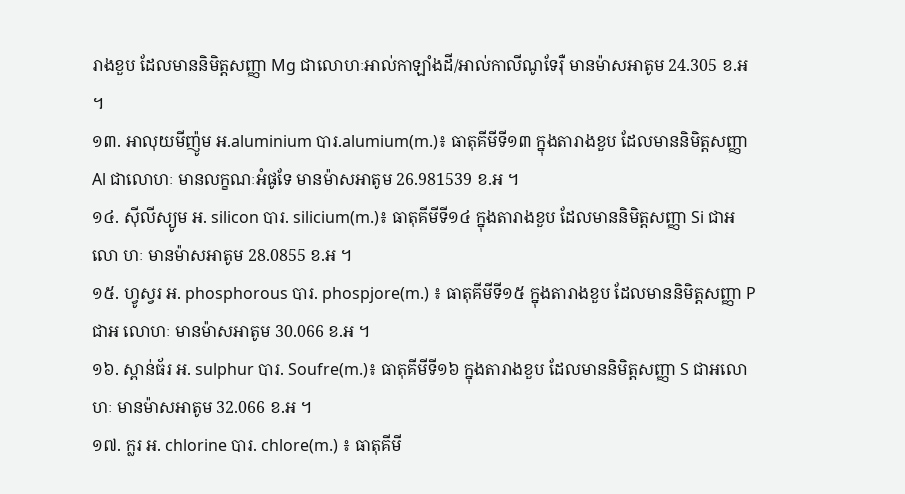រាងខួប ដែលមាននិមិត្តសញ្ញា Mg ជាលោហៈអាល់កាឡាំងដី/អាល់កាលីណូទែរ៉ឺ មានម៉ាសអាតូម 24.305 ខ.អ ។
១៣. អាលុយមីញ៉ូម អ.aluminium បារ.alumium(m.)៖ ធាតុគីមីទី១៣ ក្នុងតារាងខួប ដែលមាននិមិត្តសញ្ញា Al ជាលោហៈ មានលក្ខណៈអំផូទែ មានម៉ាសអាតូម 26.981539 ខ.អ ។
១៤. ស៊ីលីស្យូម អ. silicon បារ. silicium(m.)៖ ធាតុគីមីទី១៤ ក្នុងតារាងខួប ដែលមាននិមិត្តសញ្ញា Si ជាអលោ ហៈ មានម៉ាសអាតូម 28.0855 ខ.អ ។
១៥. ហ្វូស្វរ អ. phosphorous បារ. phospjore(m.) ៖ ធាតុគីមីទី១៥ ក្នុងតារាងខួប ដែលមាននិមិត្តសញ្ញា P ជាអ លោហៈ មានម៉ាសអាតូម 30.066 ខ.អ ។
១៦. ស្ពាន់ធ័រ អ. sulphur បារ. Soufre(m.)៖ ធាតុគីមីទី១៦ ក្នុងតារាងខួប ដែលមាននិមិត្តសញ្ញា S ជាអលោហៈ មានម៉ាសអាតូម 32.066 ខ.អ ។
១៧. ក្លរ អ. chlorine បារ. chlore(m.) ៖ ធាតុគីមី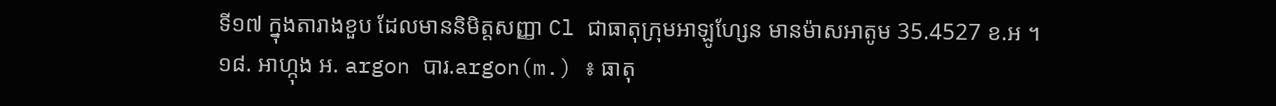ទី១៧ ក្នុងតារាងខួប ដែលមាននិមិត្តសញ្ញា Cl ជាធាតុក្រុមអាឡូហ្សែន មានម៉ាសអាតូម 35.4527 ខ.អ ។
១៨. អាហ្កុង អ. argon បារ.argon(m.) ៖ ធាតុ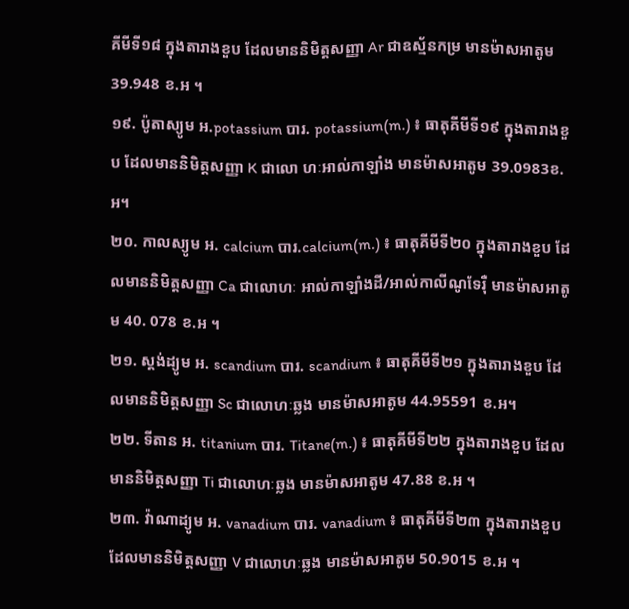គីមីទី១៨ ក្នុងតារាងខួប ដែលមាននិមិត្តសញ្ញា Ar ជាឧស្ម័នកម្រ មានម៉ាសអាតូម 39.948 ខ.អ ។
១៩. ប៉ូតាស្យូម អ.potassium បារ. potassium(m.) ៖ ធាតុគីមីទី១៩ ក្នុងតារាងខួប ដែលមាននិមិត្តសញ្ញា K ជាលោ ហៈអាល់កាឡាំង មានម៉ាសអាតូម 39.0983ខ.អ។
២០. កាលស្យូម អ. calcium បារ.calcium(m.) ៖ ធាតុគីមីទី២០ ក្នុងតារាងខួប ដែលមាននិមិត្តសញ្ញា Ca ជាលោហៈ អាល់កាឡាំងដី/អាល់កាលីណូទែរ៉ឺ មានម៉ាសអាតូម 40. 078 ខ.អ ។
២១. ស្តង់ដ្យូម អ. scandium បារ. scandium ៖ ធាតុគីមីទី២១ ក្នុងតារាងខួប ដែលមាននិមិត្តសញ្ញា Sc ជាលោហៈឆ្លង មានម៉ាសអាតូម 44.95591 ខ.អ។
២២. ទីតាន អ. titanium បារ. Titane(m.) ៖ ធាតុគីមីទី២២ ក្នុងតារាងខួប ដែលមាននិមិត្តសញ្ញា Ti ជាលោហៈឆ្លង មានម៉ាសអាតូម 47.88 ខ.អ ។
២៣. វ៉ាណាដ្យូម អ. vanadium បារ. vanadium ៖ ធាតុគីមីទី២៣ ក្នុងតារាងខួប ដែលមាននិមិត្តសញ្ញា V ជាលោហៈឆ្លង មានម៉ាសអាតូម 50.9015 ខ.អ ។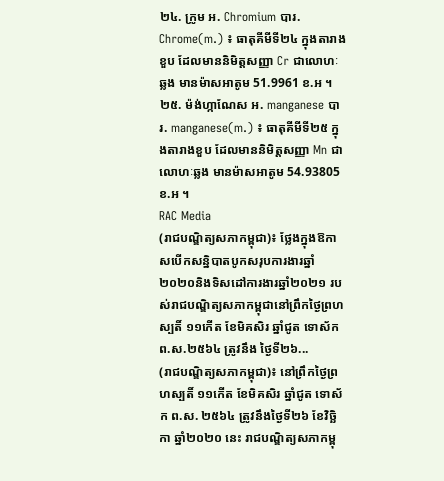២៤. ក្រូម អ. Chromium បារ. Chrome(m.) ៖ ធាតុគីមីទី២៤ ក្នុងតារាងខួប ដែលមាននិមិត្តសញ្ញា Cr ជាលោហៈឆ្លង មានម៉ាសអាតូម 51.9961 ខ.អ ។
២៥. ម៉ង់ហ្កាណែស អ. manganese បារ. manganese(m.) ៖ ធាតុគីមីទី២៥ ក្នុងតារាងខួប ដែលមាននិមិត្តសញ្ញា Mn ជាលោហៈឆ្លង មានម៉ាសអាតូម 54.93805 ខ.អ ។
RAC Media
(រាជបណ្ឌិត្យសភាកម្ពុជា)៖ ថ្លែងក្នុងឱកាសបើកសន្និបាតបូកសរុបការងារឆ្នាំ២០២០និងទិសដៅការងារឆ្នាំ២០២១ របស់រាជបណ្ឌិត្យសភាកម្ពុជានៅព្រឹកថ្ងៃព្រហស្បតិ៍ ១១កើត ខែមិគសិរ ឆ្នាំជូត ទោស័ក ព.ស.២៥៦៤ ត្រូវនឹង ថ្ងៃទី២៦...
(រាជបណ្ឌិត្យសភាកម្ពុជា)៖ នៅព្រឹកថ្ងៃព្រហស្បតិ៍ ១១កើត ខែមិគសិរ ឆ្នាំជូត ទោស័ក ព.ស. ២៥៦៤ ត្រូវនឹងថ្ងៃទី២៦ ខែវិច្ឆិកា ឆ្នាំ២០២០ នេះ រាជបណ្ឌិត្យសភាកម្ពុ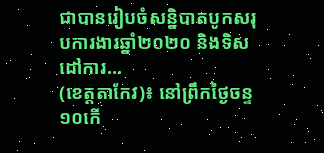ជាបានរៀបចំសន្និបាតបូកសរុបការងារឆ្នាំ២០២០ និងទិសដៅការ...
(ខេត្តតាកែវ)៖ នៅព្រឹកថ្ងៃចន្ទ ១០កើ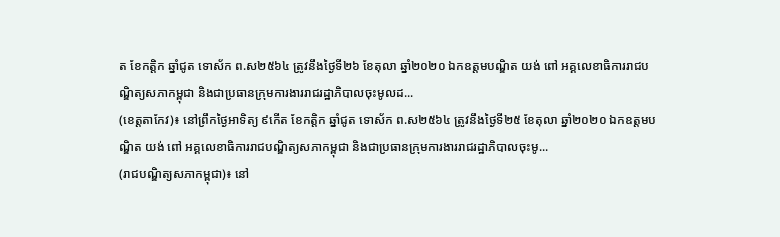ត ខែកត្តិក ឆ្នាំជូត ទោស័ក ព.ស២៥៦៤ ត្រូវនឹងថ្ងៃទី២៦ ខែតុលា ឆ្នាំ២០២០ ឯកឧត្តមបណ្ឌិត យង់ ពៅ អគ្គលេខាធិការរាជបណ្ឌិត្យសភាកម្ពុជា និងជាប្រធានក្រុមការងាររាជរដ្ឋាភិបាលចុះមូលដ...
(ខេត្តតាកែវ)៖ នៅព្រឹកថ្ងៃអាទិត្យ ៩កើត ខែកត្តិក ឆ្នាំជូត ទោស័ក ព.ស២៥៦៤ ត្រូវនឹងថ្ងៃទី២៥ ខែតុលា ឆ្នាំ២០២០ ឯកឧត្តមបណ្ឌិត យង់ ពៅ អគ្គលេខាធិការរាជបណ្ឌិត្យសភាកម្ពុជា និងជាប្រធានក្រុមការងាររាជរដ្ឋាភិបាលចុះមូ...
(រាជបណ្ឌិត្យសភាកម្ពុជា)៖ នៅ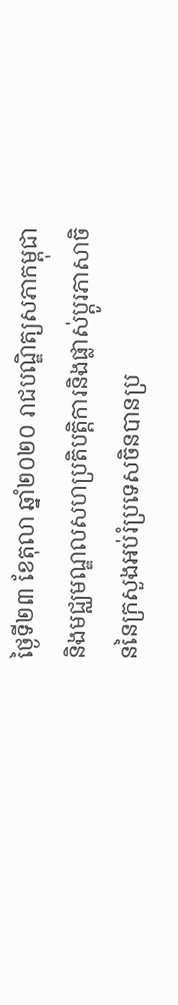ថ្ងៃទី២៣ ខែតុលា ឆ្នាំ២០២០ រាជបណ្ឌិត្យសភាកម្ពុជា និងមជ្ឈមណ្ឌលសហប្រតិបត្តិការនិងផ្លាស់ប្តូរភាសាចិននៃក្រសួងអប់រំប្រទេសចិនបានប្រ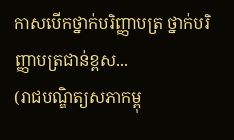កាសបើកថ្នាក់បរិញ្ញាបត្រ ថ្នាក់បរិញ្ញាបត្រជាន់ខ្ពស...
(រាជបណ្ឌិត្យសភាកម្ពុ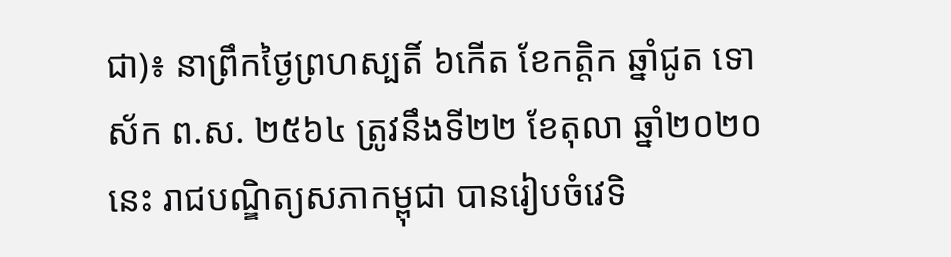ជា)៖ នាព្រឹកថ្ងៃព្រហស្បតិ៍ ៦កើត ខែកត្ដិក ឆ្នាំជូត ទោស័ក ព.ស. ២៥៦៤ ត្រូវនឹងទី២២ ខែតុលា ឆ្នាំ២០២០ នេះ រាជបណ្ឌិត្យសភាកម្ពុជា បានរៀបចំវេទិ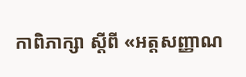កាពិភាក្សា ស្ដីពី «អត្តសញ្ញាណ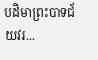បដិមាព្រះបាទជ័យវរ...